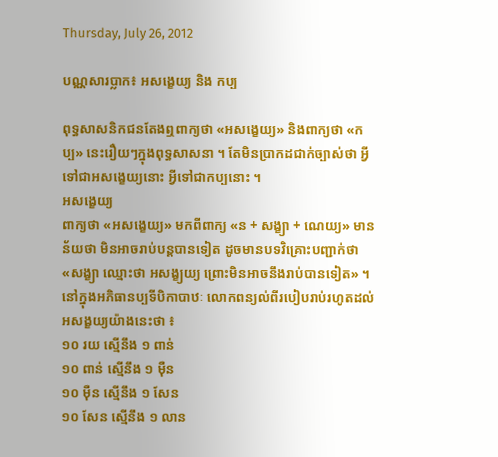Thursday, July 26, 2012

បណ្ណសារប្លាក៖ អសង្ខេយ្យ និង កប្ប

ពុទ្ធសាសនិកជនតែងឮពាក្យថា «អសង្ខេយ្យ» និងពាក្យថា «កប្ប» នេះរឿយៗក្នុងពុទ្ធសាសនា ។ តែមិនប្រាកដជាក់ច្បាស់ថា អ្វីទៅជាអសង្ខេយ្យនោះ អ្វីទៅជាកប្បនោះ ។
អសង្ខេយ្យ
ពាក្យថា «អសង្ខេយ្យ» មកពីពាក្យ «ន + សង្ខ្យា + ណេយ្យ» មានន័យថា មិនអាចរាប់បន្តបានទៀត ដូចមានបទវិគ្រោះបញ្ជាក់ថា «សង្ខ្យា ឈ្មោះថា អសង្ខ្យយ្យ ព្រោះមិនអាចនឹងរាប់បានទៀត» ។នៅក្នុងអភិធានប្បទីបិកាបាឋៈ លោកពន្យល់ពីរបៀបរាប់រហូតដល់អសង្ខយ្យយ៉ាងនេះថា ៖
១០ រយ ស្មើនឹង ១ ពាន់
១០ ពាន់ ស្មើនឹង ១ ម៉ឺន
១០ ម៉ឺន ស្មើនឹង ១ សែន
១០ សែន ស្មើនឹង ១ លាន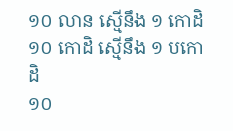១០ លាន ស្មើនឹង ១ កោដិ
១០ កោដិ ស្មើនឹង ១ បកោដិ
១០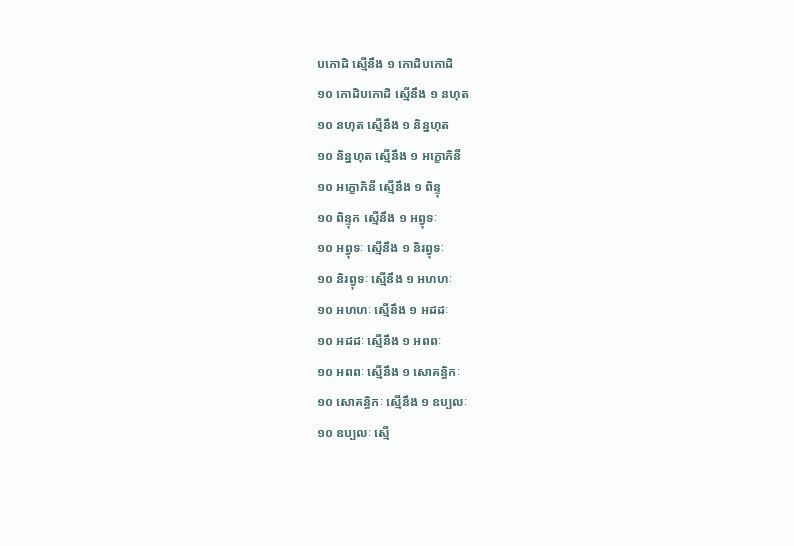បកោដិ ស្មើនឹង ១ កោដិបកោដិ
១០ កោដិបកោដិ ស្មើនឹង ១ នហុត
១០ នហុត ស្មើនឹង ១ និន្នហុត
១០ និន្នហុត ស្មើនឹង ១ អក្ខោភិនី
១០ អក្ខោភិនី ស្មើនឹង ១ ពិន្ទុ
១០ ពិន្ទុក ស្មើនឹង ១ អព្វុទៈ
១០ អព្វុទៈ ស្មើនឹង ១ និរព្វុទៈ
១០ និរព្វុទៈ ស្មើនឹង ១ អហហៈ
១០ អហហៈ ស្មើនឹង ១ អដដៈ
១០ អដដៈ ស្មើនឹង ១ អពពៈ
១០ អពពៈ ស្មើនឹង ១ សោគន្ធិកៈ
១០ សោគន្ធិកៈ ស្មើនឹង ១ ឧប្បលៈ
១០ ឧប្បលៈ ស្មើ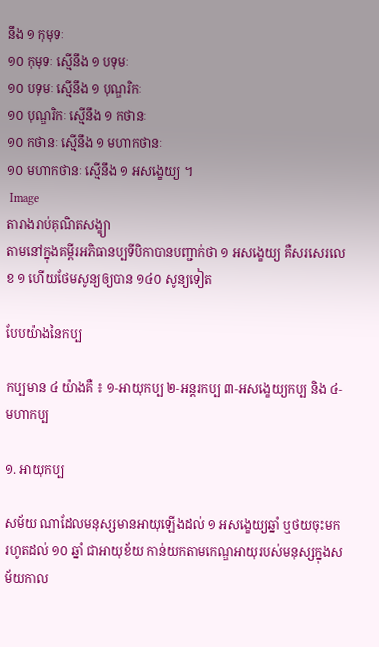នឹង ១ កុមុទៈ
១០ កុមុទៈ ស្មើនឹង ១ បទុមៈ
១០ បទុមៈ ស្មើនឹង ១ បុណ្ឌរិកៈ
១០ បុណ្ឌរិកៈ ស្មើនឹង ១ កថានៈ
១០ កថានៈ ស្មើនឹង ១ មហាកថានៈ
១០ មហាកថានៈ ស្មើនឹង ១ អសង្ខេយ្យ ។
 Image
តារាងរាប់គុណិតសង្ខ្យា
តាមនៅក្នុងគម្ពីរអភិធានប្បទីបិកាបានបញ្ជាក់ថា ១ អសង្ខេយ្យ គឺសរសេរលេខ ១ ហើយថែមសូន្យឲ្យបាន ១៤០ សូន្យទៀត

បែបយ៉ាងនៃកប្ប

កប្បមាន ៤ យ៉ាងគឺ ៖ ១‑អាយុកប្ប ២‑អន្តរកប្ប ៣‑អសង្ខេយ្យកប្ប និង ៤‑មហាកប្ប

១. អាយុកប្ប

សម័យ ណាដែលមនុស្សមានអាយុឡើងដល់ ១ អសង្ខេយ្យឆ្នាំ ឬថយចុះមករហូតដល់ ១០ ឆ្នាំ ជាអាយុខ័យ កាន់យកតាមកេណ្ឌអាយុរបស់មនុស្សក្នុងសម័យកាល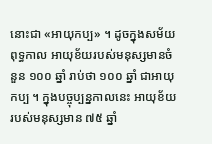នោះជា «អាយុកប្ប» ។ ដូចក្នុងសម័យពុទ្ធកាល អាយុខ័យរបស់មនុស្សមានចំនួន ១០០ ឆ្នាំ រាប់ថា ១០០ ឆ្នាំ ជាអាយុកប្ប ។ ក្នុងបច្ចុប្បន្នកាលនេះ អាយុខ័យរបស់មនុស្សមាន ៧៥ ឆ្នាំ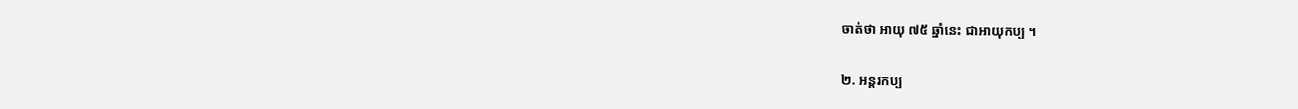ចាត់ថា អាយុ ៧៥ ឆ្នាំនេះ ជាអាយុកប្ប ។

២. អន្តរកប្ប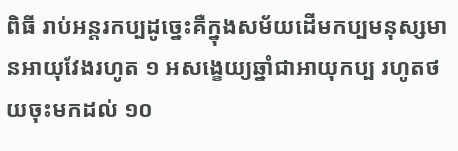ពិធី រាប់អន្តរកប្បដូច្នេះគឺក្នុងសម័យដើមកប្បមនុស្សមានអាយុវែងរហូត ១ អសង្ខេយ្យឆ្នាំជាអាយុកប្ប រហូតថយចុះមកដល់ ១០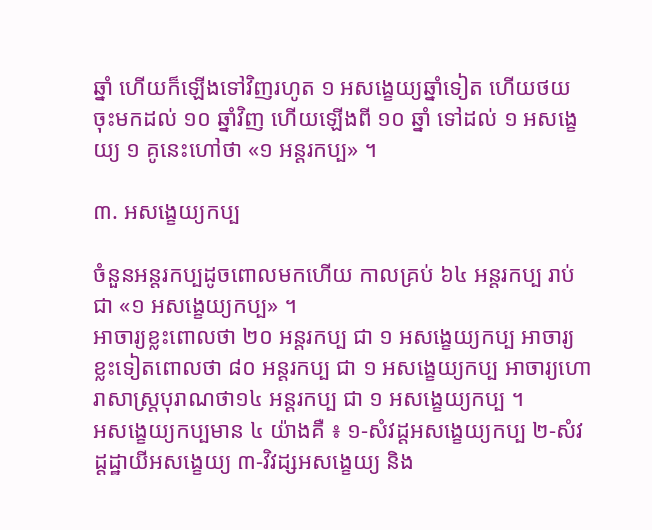ឆ្នាំ ហើយក៏ឡើងទៅវិញរហូត ១ អសង្ខេយ្យឆ្នាំទៀត ហើយថយចុះមកដល់ ១០ ឆ្នាំវិញ ហើយឡើងពី ១០ ឆ្នាំ ទៅដល់ ១ អសង្ខេយ្យ ១ គូនេះហៅថា «១ អន្តរកប្ប» ។

៣. អសង្ខេយ្យកប្ប

ចំនួនអន្តរកប្បដូចពោលមកហើយ កាលគ្រប់ ៦៤ អន្តរកប្ប រាប់ជា «១ អសង្ខេយ្យកប្ប» ។
អាចារ្យខ្លះពោលថា ២០ អន្តរកប្ប ជា ១ អសង្ខេយ្យកប្ប អាចារ្យខ្លះទៀតពោលថា ៨០ អន្តរកប្ប ជា ១ អសង្ខេយ្យកប្ប អាចារ្យហោរាសាស្ត្របុរាណថា១៤ អន្តរកប្ប ជា ១ អសង្ខេយ្យកប្ប ។
អសង្ខេយ្យកប្បមាន ៤ យ៉ាងគឺ ៖ ១‑សំវដ្ដអសង្ខេយ្យកប្ប ២‑សំវដ្ដដ្ឋាយីអសង្ខេយ្យ ៣‑វិវដ្សអសង្ខេយ្យ និង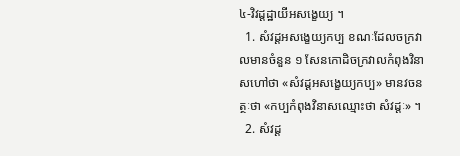៤‑វិវដ្ដដ្ឋាយីអសង្ខេយ្យ ។
  1. សំវដ្ដអសង្ខេយ្យកប្ប ខណៈដែលចក្រវាលមានចំនួន ១ សែនកោដិចក្រវាលកំពុងវិនាសហៅថា «សំវដ្ដអសង្ខេយ្យកប្ប» មានវចនត្ថៈថា «កប្បកំពុងវិនាសឈ្មោះថា សំវដ្ដៈ» ។
  2. សំវដ្ដ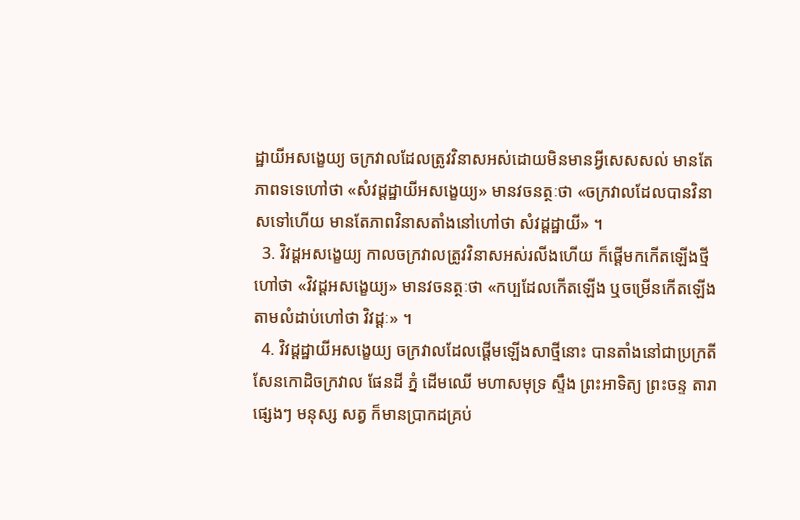ដ្ឋាយីអសង្ខេយ្យ ចក្រវាលដែលត្រូវវិនាសអស់ដោយមិនមានអ្វីសេសសល់ មានតែភាពទទេហៅថា «សំវដ្ដដ្ឋាយីអសង្ខេយ្យ» មានវចនត្ថៈថា «ចក្រវាលដែលបានវិនាសទៅហើយ មានតែភាពវិនាសតាំងនៅហៅថា សំវដ្ដដ្ឋាយី» ។
  3. វិវដ្ដអសង្ខេយ្យ កាលចក្រវាលត្រូវវិនាសអស់រលីងហើយ ក៏ផ្ដើមកកើតឡើងថ្មីហៅថា «វិវដ្ដអសង្ខេយ្យ» មានវចនត្ថៈថា «កប្បដែលកើតឡើង ឬចម្រើនកើតឡើងតាមលំដាប់ហៅថា វិវដ្ដៈ» ។
  4. វិវដ្ដដ្ឋាយីអសង្ខេយ្យ ចក្រវាលដែលផ្ដើមឡើងសាថ្មីនោះ បានតាំងនៅជាប្រក្រតី សែនកោដិចក្រវាល ផែនដី ភ្នំ ដើមឈើ មហាសមុទ្រ ស្ទឹង ព្រះអាទិត្យ ព្រះចន្ទ តារាផ្សេងៗ មនុស្ស សត្វ ក៏មានប្រាកដគ្រប់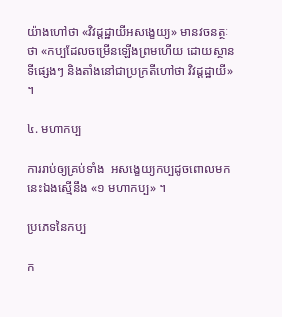យ៉ាងហៅថា «វិវដ្ដដ្ឋាយីអសង្ខេយ្យ» មានវចនត្ថៈថា «កប្បដែលចម្រើនឡើងព្រមហើយ ដោយស្ថានទីផ្សេងៗ និងតាំងនៅជាប្រក្រតីហៅថា វិវដ្ដដ្ឋាយី» ។

៤. មហាកប្ប

ការរាប់ឲ្យគ្រប់ទាំង  អសង្ខេយ្យកប្បដូចពោលមកនេះឯងស្មើនឹង «១ មហាកប្ប» ។

ប្រភេទនៃកប្ប

ក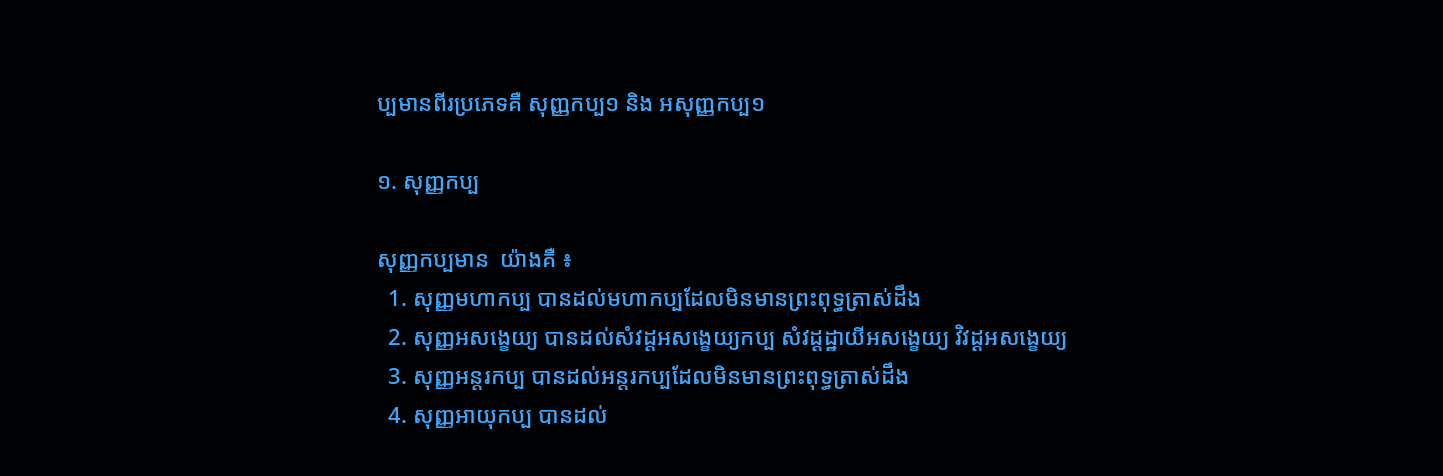ប្បមានពីរប្រភេទគឺ សុញ្ញកប្ប១ និង អសុញ្ញកប្ប១

១. សុញ្ញកប្ប

សុញ្ញកប្បមាន  យ៉ាងគឺ ៖
  1. សុញ្ញមហាកប្ប បានដល់មហាកប្បដែលមិនមានព្រះពុទ្ធត្រាស់ដឹង
  2. សុញ្ញអសង្ខេយ្យ បានដល់សំវដ្ដអសង្ខេយ្យកប្ប សំវដ្ដដ្ឋាយីអសង្ខេយ្យ វិវដ្ដអសង្ខេយ្យ
  3. សុញ្ញអន្តរកប្ប បានដល់អន្តរកប្បដែលមិនមានព្រះពុទ្ធត្រាស់ដឹង
  4. សុញ្ញអាយុកប្ប បានដល់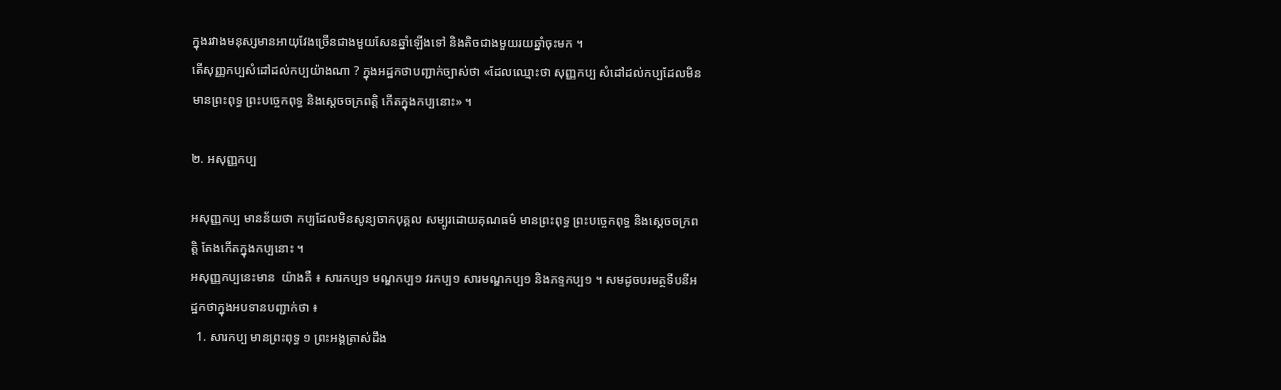ក្នុងរវាងមនុស្សមានអាយុវែងច្រើនជាងមួយសែនឆ្នាំឡើងទៅ និងតិចជាងមួយរយឆ្នាំចុះមក ។
តើសុញ្ញកប្បសំដៅដល់កប្បយ៉ាងណា ? ក្នុងអដ្ឋកថាបញ្ជាក់ច្បាស់ថា «ដែលឈ្មោះថា សុញ្ញកប្ប សំដៅដល់កប្បដែលមិនមានព្រះពុទ្ធ ព្រះបច្ចេកពុទ្ធ និងស្ដេចចក្រពត្តិ កើតក្នុងកប្បនោះ» ។

២. អសុញ្ញកប្ប

អសុញ្ញកប្ប មានន័យថា កប្បដែលមិនសូន្យចាកបុគ្គល សម្បូរដោយគុណធម៌ មានព្រះពុទ្ធ ព្រះបច្ចេកពុទ្ធ និងស្ដេចចក្រពត្តិ តែងកើតក្នុងកប្បនោះ ។
អសុញ្ញកប្បនេះមាន  យ៉ាងគឺ ៖ សារកប្ប១ មណ្ឌកប្ប១ វរកប្ប១ សារមណ្ឌកប្ប១ និងភទ្ទកប្ប១ ។ សមដូចបរមត្ថទីបនីអដ្ឋកថាក្នុងអបទានបញ្ជាក់ថា ៖
  1. សារកប្ប មានព្រះពុទ្ធ ១ ព្រះអង្គត្រាស់ដឹង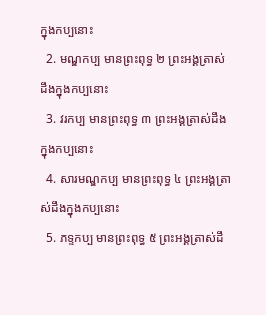ក្នុងកប្បនោះ
  2. មណ្ឌកប្ប មានព្រះពុទ្ធ ២ ព្រះអង្គត្រាស់ដឹងក្នុងកប្បនោះ
  3. វរកប្ប មានព្រះពុទ្ធ ៣ ព្រះអង្គត្រាស់ដឹងក្នុងកប្បនោះ
  4. សារមណ្ឌកប្ប មានព្រះពុទ្ធ ៤ ព្រះអង្គត្រាស់ដឹងក្នុងកប្បនោះ
  5. ភទ្ទកប្ប មានព្រះពុទ្ធ ៥ ព្រះអង្គត្រាស់ដឹ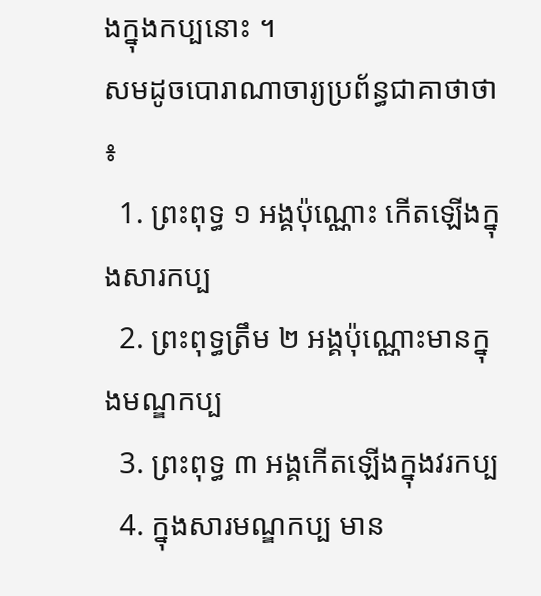ងក្នុងកប្បនោះ ។
សមដូចបោរាណាចារ្យប្រព័ន្ធជាគាថាថា ៖
  1. ព្រះពុទ្ធ ១ អង្គប៉ុណ្ណោះ កើតឡើងក្នុងសារកប្ប
  2. ព្រះពុទ្ធត្រឹម ២ អង្គប៉ុណ្ណោះមានក្នុងមណ្ឌកប្ប
  3. ព្រះពុទ្ធ ៣ អង្គកើតឡើងក្នុងវរកប្ប
  4. ក្នុងសារមណ្ឌកប្ប មាន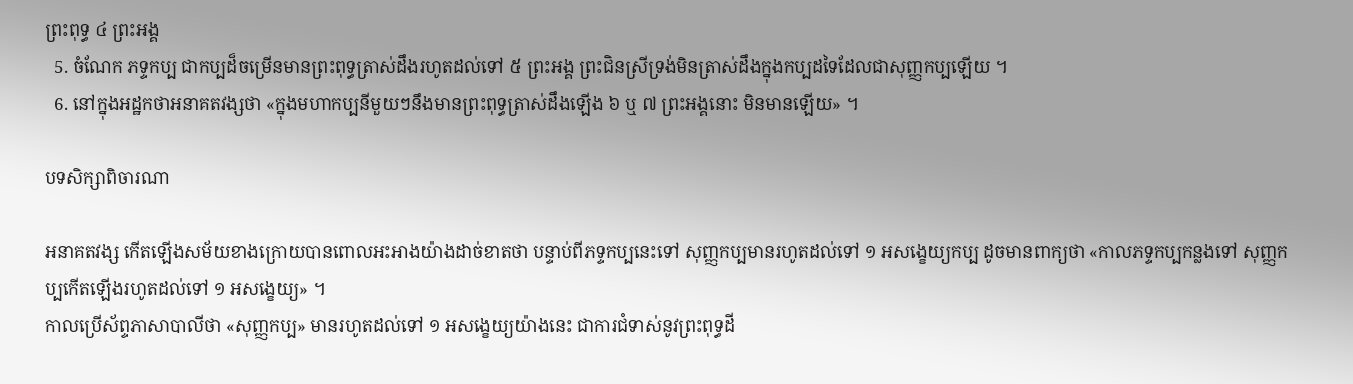ព្រះពុទ្ធ ៤ ព្រះអង្គ
  5. ចំណែក ភទ្ទកប្ប ជាកប្បដ៏ចម្រើនមានព្រះពុទ្ធត្រាស់ដឹងរហូតដល់ទៅ ៥ ព្រះអង្គ ព្រះជិនស្រីទ្រង់មិនត្រាស់ដឹងក្នុងកប្បដទៃដែលជាសុញ្ញកប្បឡើយ ។
  6. នៅក្នុងអដ្ឋកថាអនាគតវង្សថា «ក្នុងមហាកប្បនីមួយៗនឹងមានព្រះពុទ្ធត្រាស់ដឹងឡើង ៦ ឬ ៧ ព្រះអង្គនោះ មិនមានឡើយ» ។

បទសិក្សាពិចារណា

អនាគតវង្ស កើតឡើងសម័យខាងក្រោយបានពោលអះអាងយ៉ាងដាច់ខាតថា បន្ទាប់ពីភទ្ទកប្បនេះទៅ សុញ្ញកប្បមានរហូតដល់ទៅ ១ អសង្ខេយ្យកប្ប ដូចមានពាក្យថា «កាលភទ្ទកប្បកន្លងទៅ សុញ្ញកប្បកើតឡើងរហូតដល់ទៅ ១ អសង្ខេយ្យ» ។
កាលប្រើស័ព្ទភាសាបាលីថា «សុញ្ញកប្ប» មានរហូតដល់ទៅ ១ អសង្ខេយ្យយ៉ាងនេះ ជាការជំទាស់នូវព្រះពុទ្ធដី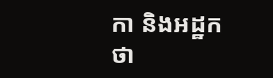កា និងអដ្ឋកថា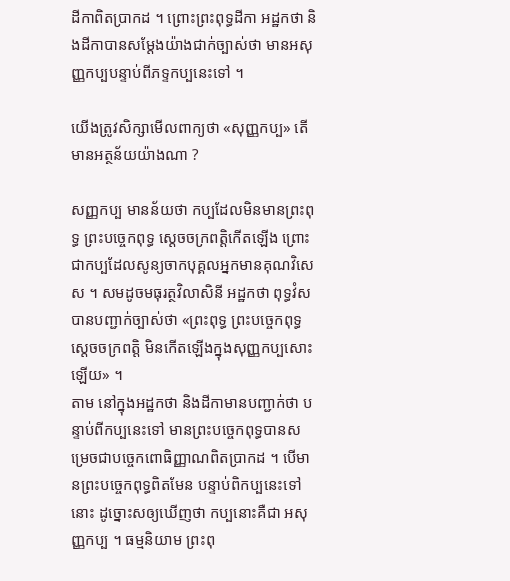ដីកាពិតប្រាកដ ។ ព្រោះព្រះពុទ្ធដីកា អដ្ឋកថា និងដីកាបានសម្ដែងយ៉ាងជាក់ច្បាស់ថា មានអសុញ្ញកប្បបន្ទាប់ពីភទ្ទកប្បនេះទៅ ។

យើងត្រូវសិក្សាមើលពាក្យថា «សុញ្ញកប្ប» តើមានអត្ថន័យយ៉ាងណា ?

សញ្ញកប្ប មានន័យថា កប្បដែលមិនមានព្រះពុទ្ធ ព្រះបច្ចេកពុទ្ធ ស្ដេចចក្រពត្តិកើតឡើង ព្រោះជាកប្បដែលសូន្យចាកបុគ្គលអ្នកមានគុណវិសេស ។ សមដូចមធុរត្ថវិលាសិនី អដ្ឋកថា ពុទ្ធវំសបានបញ្ជាក់ច្បាស់ថា «ព្រះពុទ្ធ ព្រះបច្ចេកពុទ្ធ ស្ដេចចក្រពត្តិ មិនកើតឡើងក្នុងសុញ្ញកប្បសោះឡើយ» ។
តាម នៅក្នុងអដ្ឋកថា និងដីកាមានបញ្ជាក់ថា បន្ទាប់ពីកប្បនេះទៅ មានព្រះបច្ចេកពុទ្ធបានសម្រេចជាបច្ចេកពោធិញ្ញាណពិតប្រាកដ ។ បើមានព្រះបច្ចេកពុទ្ធពិតមែន បន្ទាប់ពិកប្បនេះទៅនោះ ដូច្នោះសឲ្យឃើញថា កប្បនោះគឺជា អសុញ្ញកប្ប ។ ធម្មនិយាម ព្រះពុ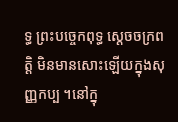ទ្ធ ព្រះបច្ចេកពុទ្ធ ស្ដេចចក្រពត្តិ មិនមានសោះឡើយក្នុងសុញ្ញកប្ប ។នៅក្នុ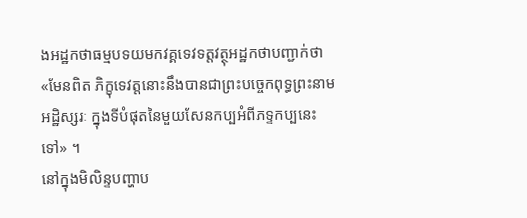ងអដ្ឋកថាធម្មបទយមកវគ្គទេវទត្តវត្ថុអដ្ឋកថាបញ្ជាក់ថា «មែនពិត ភិក្ខុទេវត្តនោះនឹងបានជាព្រះបច្ចេកពុទ្ធព្រះនាម អដ្ឋិស្សរៈ ក្នុងទីបំផុតនៃមួយសែនកប្បអំពីភទ្ទកប្បនេះទៅ» ។
នៅក្នុងមិលិន្ទបញ្ហាប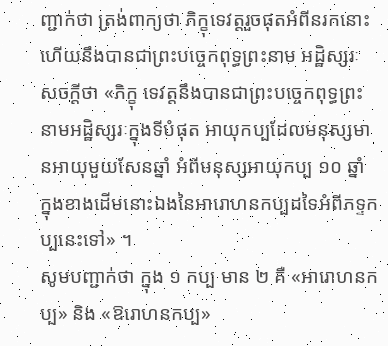ញ្ជាក់ថា ត្រង់ពាក្យថា ភិក្ខុទេវត្តរួចផុតអំពីនរកនោះហើយនឹងបានជាព្រះបច្ចេកពុទ្ធព្រះនាម អដ្ឋិស្សរៈ សចក្ដីថា «ភិក្ខុ ទេវត្តនឹងបានជាព្រះបច្ចេកពុទ្ធព្រះនាមអដ្ឋិស្សរៈក្នុងទីបំផុត អាយុកប្បដែលមនុស្សមានអាយុមួយសែនឆ្នាំ អំពីមនុស្សអាយុកប្ប ១០ ឆ្នាំ ក្នុងខាងដើមនោះឯងនៃអារោហនកប្បដទៃអំពីភទ្ទកប្បនេះទៅ» ។
សូមបញ្ជាក់ថា ក្នុង ១ កប្ប មាន ២ គឺ «អារោហនកប្ប» និង «ឱរោហនកប្ប»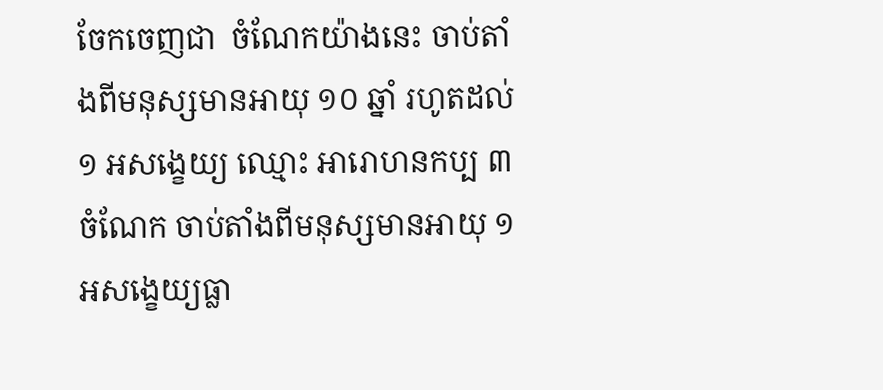ចែកចេញជា  ចំណែកយ៉ាងនេះ ចាប់តាំងពីមនុស្សមានអាយុ ១០ ឆ្នាំ រហូតដល់ ១ អសង្ខេយ្យ ឈ្មោះ អារោហនកប្ប ៣ ចំណែក ចាប់តាំងពីមនុស្សមានអាយុ ១ អសង្ខេយ្យធ្លា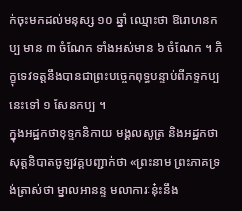ក់ចុះមកដល់មនុស្ស ១០ ឆ្នាំ ឈ្មោះថា ឱរោហនកប្ប មាន ៣ ចំណែក ទាំងអស់មាន ៦ ចំណែក ។ ភិក្ខុទេវទត្តនឹងបានជាព្រះបច្ចេកពុទ្ធបន្ទាប់ពីភទ្ទកប្បនេះទៅ ១ សែនកប្ប ។
ក្នុងអដ្ឋកថាខុទ្ទកនិកាយ មង្គលសូត្រ និងអដ្ឋកថាសុត្តនិបាតចូឡវគ្គបញ្ជាក់ថា «ព្រះនាម ព្រះភាគទ្រង់ត្រាស់ថា ម្នាលអានន្ទ មលាការៈនុ៎ះនឹង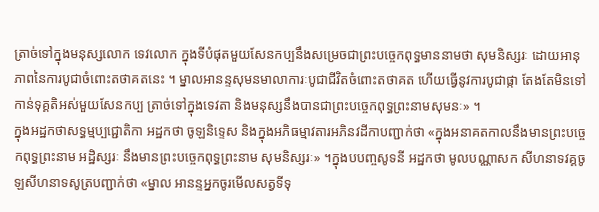ត្រាច់ទៅក្នុងមនុស្សលោក ទេវលោក ក្នុងទីបំផុតមួយសែនកប្បនឹងសម្រេចជាព្រះបច្ចេកពុទ្ធមាននាមថា សុមនិស្សរៈ ដោយអានុភាពនៃការបូជាចំពោះតថាគតនេះ ។ ម្នាលអានន្ទសុមនមាលាការៈបូជាជីវិតចំពោះតថាគត ហើយធ្វើនូវការបូជាផ្កា តែងតែមិនទៅកាន់ទុគ្គតិអស់មួយសែនកប្ប ត្រាច់ទៅក្នុងទេវតា និងមនុស្សនឹងបានជាព្រះបច្ចេកពុទ្ធព្រះនាមសុមនៈ» ។
ក្នុងអដ្ឋកថាសទ្ធម្មប្បជ្ជោតិកា អដ្ឋកថា ចូឡនិទ្ទេស និងក្នុងអភិធម្មាវតារអភិនវដីកាបញ្ជាក់ថា «ក្នុងអនាគតកាលនឹងមានព្រះបច្ចេកពុទ្ធព្រះនាម អដ្ឋិស្សរៈ នឹងមានព្រះបច្ចេកពុទ្ធព្រះនាម សុមនិស្សរៈ» ។ក្នុងបបញ្ចសូទនី អដ្ឋកថា មូលបណ្ណាសក សីហនាទវគ្គចូឡសីហនាទសូត្របញ្ជាក់ថា «ម្នាល អានន្ទអ្នកចូរមើលសត្វទីទុ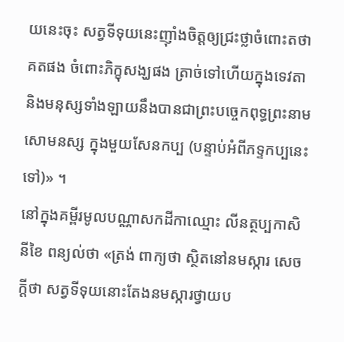យនេះចុះ សត្វទីទុយនេះញ៉ាំងចិត្តឲ្យជ្រះថ្លាចំពោះតថាគតផង ចំពោះភិក្ខុសង្ឃផង ត្រាច់ទៅហើយក្នុងទេវតា និងមនុស្សទាំងឡាយនឹងបានជាព្រះបច្ចេកពុទ្ធព្រះនាមសោមនស្ស ក្នុងមួយសែនកប្ប (បន្ទាប់អំពីភទ្ទកប្បនេះទៅ)» ។
នៅក្នុងគម្ពីរមូលបណ្ណាសកដីកាឈ្មោះ លីនត្ថប្បកាសិនីខៃ ពន្យល់ថា «ត្រង់ ពាក្យថា ស្ថិតនៅនមស្ការ សេចក្ដីថា សត្វទីទុយនោះតែងនមស្ការថ្វាយប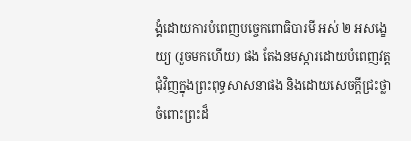ង្គំដោយការបំពេញបច្ចេកពោធិបារមី អស់ ២ អសង្ខេយ្យ (រួចមកហើយ) ផង តែងនមស្ការដោយបំពេញវត្តជុំវិញក្នុងព្រះពុទ្ធសាសនាផង និងដោយសេចក្ដីជ្រះថ្លាចំពោះព្រះដ៏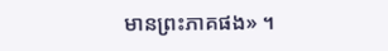មានព្រះភាគផង» ។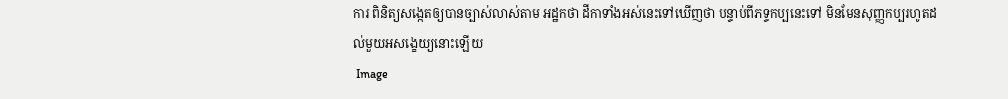ការ ពិនិត្យសង្កេតឲ្យបានច្បាស់លាស់តាម អដ្ឋកថា ដីកាទាំងអស់នេះទៅឃើញថា បន្ទាប់ពីភទ្ទកប្បនេះទៅ មិនមែនសុញ្ញកប្បរហូតដល់មួយអសង្ខេយ្យនោះឡើយ
 Image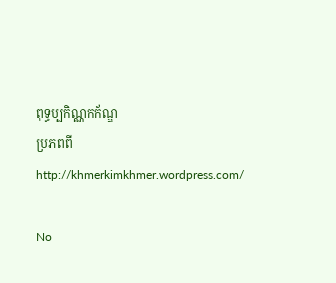ពុទ្ធប្បកិណ្ណកក័ណ្ឌ
ប្រភពពី http://khmerkimkhmer.wordpress.com/

No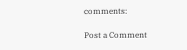comments:

Post a Comment